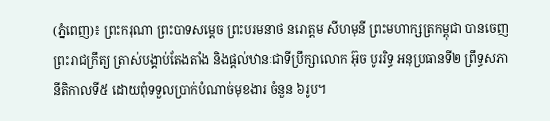(ភ្នំពេញ)៖ ព្រះករុណា ព្រះបាទសម្តេច ព្រះបរមនាថ នរោត្តម សីហមុនី ព្រះមហាក្សត្រកម្ពុជា បានចេញព្រះរាជក្រឹត្យ ត្រាស់បង្គាប់តែងតាំង និងផ្តល់ឋានៈជាទីប្រឹក្សាលោក អ៊ុច បូររិទ្ធ អនុប្រធានទី២ ព្រឹទ្ធសភា នីតិកាលទី៥ ដោយពុំទទួលប្រាក់បំណាច់មុខងារ ចំនួន ៦រូប។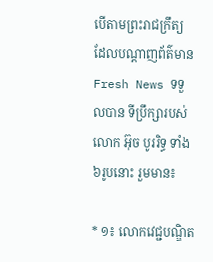បើតាមព្រះរាជក្រឹត្យ ដែលបណ្តាញព័ត៌មាន Fresh News ទទួលបាន ទីប្រឹក្សារបស់លោក អ៊ុច បូររិទ្ធ ទាំង ៦រូបនោះ រួមមាន៖

* ១៖ លោកវេជ្ជបណ្ឌិត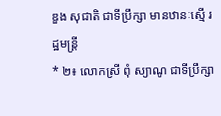ឌួង សុជាតិ ជាទីប្រឹក្សា មានឋានៈស្មើ រដ្ឋមន្ត្រី
* ២៖ លោកស្រី ពុំ ស្យាណូ ជាទីប្រឹក្សា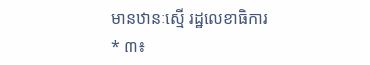មានឋានៈស្មើ រដ្ឋលេខាធិការ
* ៣៖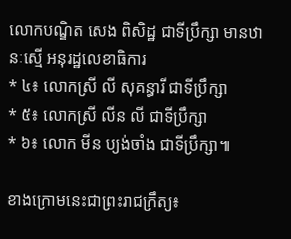លោកបណ្ឌិត សេង ពិសិដ្ឋ ជាទីប្រឹក្សា មានឋានៈស្មើ អនុរដ្ឋលេខាធិការ
* ៤៖ លោកស្រី លី សុគន្ធារី ជាទីប្រឹក្សា
* ៥៖ លោកស្រី លីន លី ជាទីប្រឹក្សា
* ៦៖ លោក មីន ប្យង់ចាំង ជាទីប្រឹក្សា៕

ខាងក្រោមនេះជាព្រះរាជក្រឹត្យ៖